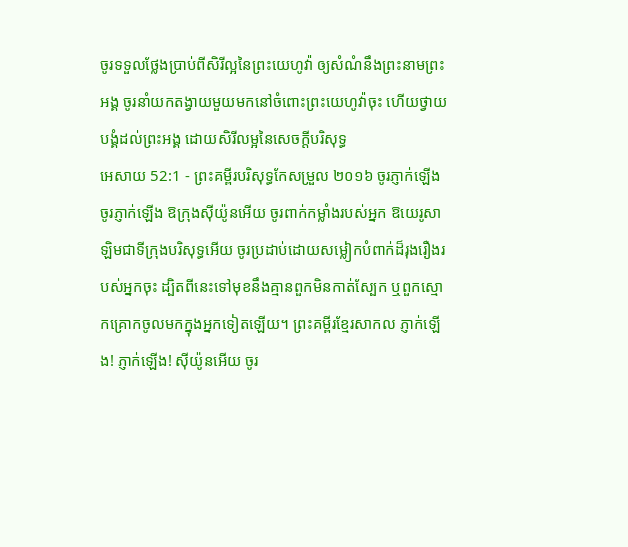ចូរទទួលថ្លែងប្រាប់ពីសិរីល្អនៃព្រះយេហូវ៉ា ឲ្យសំណំនឹងព្រះនាមព្រះអង្គ ចូរនាំយកតង្វាយមួយមកនៅចំពោះព្រះយេហូវ៉ាចុះ ហើយថ្វាយបង្គំដល់ព្រះអង្គ ដោយសិរីលម្អនៃសេចក្ដីបរិសុទ្ធ
អេសាយ 52:1 - ព្រះគម្ពីរបរិសុទ្ធកែសម្រួល ២០១៦ ចូរភ្ញាក់ឡើង ចូរភ្ញាក់ឡើង ឱក្រុងស៊ីយ៉ូនអើយ ចូរពាក់កម្លាំងរបស់អ្នក ឱយេរូសាឡិមជាទីក្រុងបរិសុទ្ធអើយ ចូរប្រដាប់ដោយសម្លៀកបំពាក់ដ៏រុងរឿងរបស់អ្នកចុះ ដ្បិតពីនេះទៅមុខនឹងគ្មានពួកមិនកាត់ស្បែក ឬពួកស្មោកគ្រោកចូលមកក្នុងអ្នកទៀតឡើយ។ ព្រះគម្ពីរខ្មែរសាកល ភ្ញាក់ឡើង! ភ្ញាក់ឡើង! ស៊ីយ៉ូនអើយ ចូរ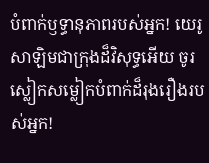បំពាក់ឫទ្ធានុភាពរបស់អ្នក! យេរូសាឡិមជាក្រុងដ៏វិសុទ្ធអើយ ចូរស្លៀកសម្លៀកបំពាក់ដ៏រុងរឿងរបស់អ្នក!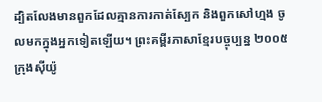ដ្បិតលែងមានពួកដែលគ្មានការកាត់ស្បែក និងពួកសៅហ្មង ចូលមកក្នុងអ្នកទៀតឡើយ។ ព្រះគម្ពីរភាសាខ្មែរបច្ចុប្បន្ន ២០០៥ ក្រុងស៊ីយ៉ូ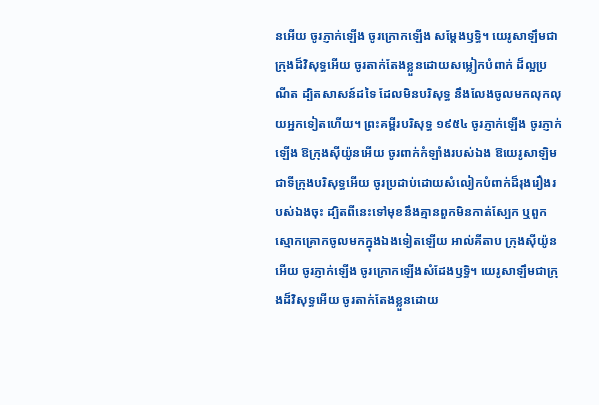នអើយ ចូរភ្ញាក់ឡើង ចូរក្រោកឡើង សម្តែងឫទ្ធិ។ យេរូសាឡឹមជាក្រុងដ៏វិសុទ្ធអើយ ចូរតាក់តែងខ្លួនដោយសម្លៀកបំពាក់ ដ៏ល្អប្រណីត ដ្បិតសាសន៍ដទៃ ដែលមិនបរិសុទ្ធ នឹងលែងចូលមកលុកលុយអ្នកទៀតហើយ។ ព្រះគម្ពីរបរិសុទ្ធ ១៩៥៤ ចូរភ្ញាក់ឡើង ចូរភ្ញាក់ឡើង ឱក្រុងស៊ីយ៉ូនអើយ ចូរពាក់កំឡាំងរបស់ឯង ឱយេរូសាឡិមជាទីក្រុងបរិសុទ្ធអើយ ចូរប្រដាប់ដោយសំលៀកបំពាក់ដ៏រុងរឿងរបស់ឯងចុះ ដ្បិតពីនេះទៅមុខនឹងគ្មានពួកមិនកាត់ស្បែក ឬពួកស្មោកគ្រោកចូលមកក្នុងឯងទៀតឡើយ អាល់គីតាប ក្រុងស៊ីយ៉ូនអើយ ចូរភ្ញាក់ឡើង ចូរក្រោកឡើងសំដែងឫទ្ធិ។ យេរូសាឡឹមជាក្រុងដ៏វិសុទ្ធអើយ ចូរតាក់តែងខ្លួនដោយ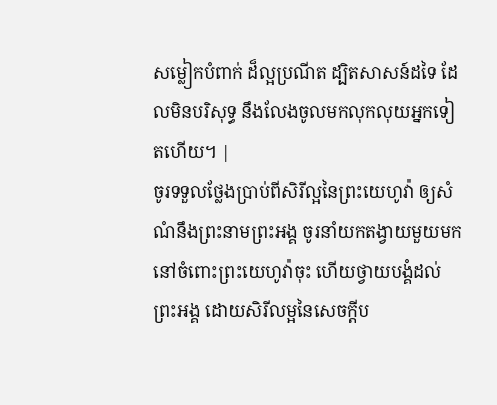សម្លៀកបំពាក់ ដ៏ល្អប្រណីត ដ្បិតសាសន៍ដទៃ ដែលមិនបរិសុទ្ធ នឹងលែងចូលមកលុកលុយអ្នកទៀតហើយ។ |
ចូរទទួលថ្លែងប្រាប់ពីសិរីល្អនៃព្រះយេហូវ៉ា ឲ្យសំណំនឹងព្រះនាមព្រះអង្គ ចូរនាំយកតង្វាយមួយមកនៅចំពោះព្រះយេហូវ៉ាចុះ ហើយថ្វាយបង្គំដល់ព្រះអង្គ ដោយសិរីលម្អនៃសេចក្ដីប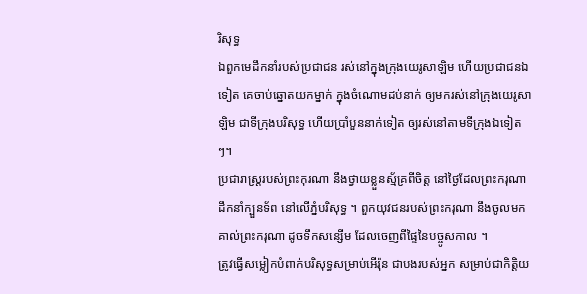រិសុទ្ធ
ឯពួកមេដឹកនាំរបស់ប្រជាជន រស់នៅក្នុងក្រុងយេរូសាឡិម ហើយប្រជាជនឯទៀត គេចាប់ឆ្នោតយកម្នាក់ ក្នុងចំណោមដប់នាក់ ឲ្យមករស់នៅក្រុងយេរូសាឡិម ជាទីក្រុងបរិសុទ្ធ ហើយប្រាំបួននាក់ទៀត ឲ្យរស់នៅតាមទីក្រុងឯទៀតៗ។
ប្រជារាស្ត្ររបស់ព្រះកុរណា នឹងថ្វាយខ្លួនស្ម័គ្រពីចិត្ត នៅថ្ងៃដែលព្រះករុណាដឹកនាំក្បួនទ័ព នៅលើភ្នំបរិសុទ្ធ ។ ពួកយុវជនរបស់ព្រះករុណា នឹងចូលមកគាល់ព្រះករុណា ដូចទឹកសន្សើម ដែលចេញពីផ្ទៃនៃបច្ចូសកាល ។
ត្រូវធ្វើសម្លៀកបំពាក់បរិសុទ្ធសម្រាប់អើរ៉ុន ជាបងរបស់អ្នក សម្រាប់ជាកិត្តិយ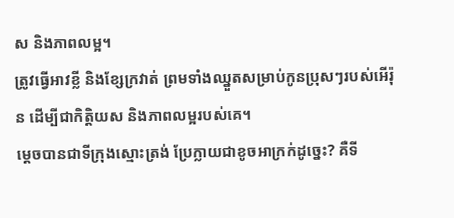ស និងភាពលម្អ។
ត្រូវធ្វើអាវខ្លី និងខ្សែក្រវាត់ ព្រមទាំងឈ្នួតសម្រាប់កូនប្រុសៗរបស់អើរ៉ុន ដើម្បីជាកិត្តិយស និងភាពលម្អរបស់គេ។
ម្ដេចបានជាទីក្រុងស្មោះត្រង់ ប្រែក្លាយជាខូចអាក្រក់ដូច្នេះ? គឺទី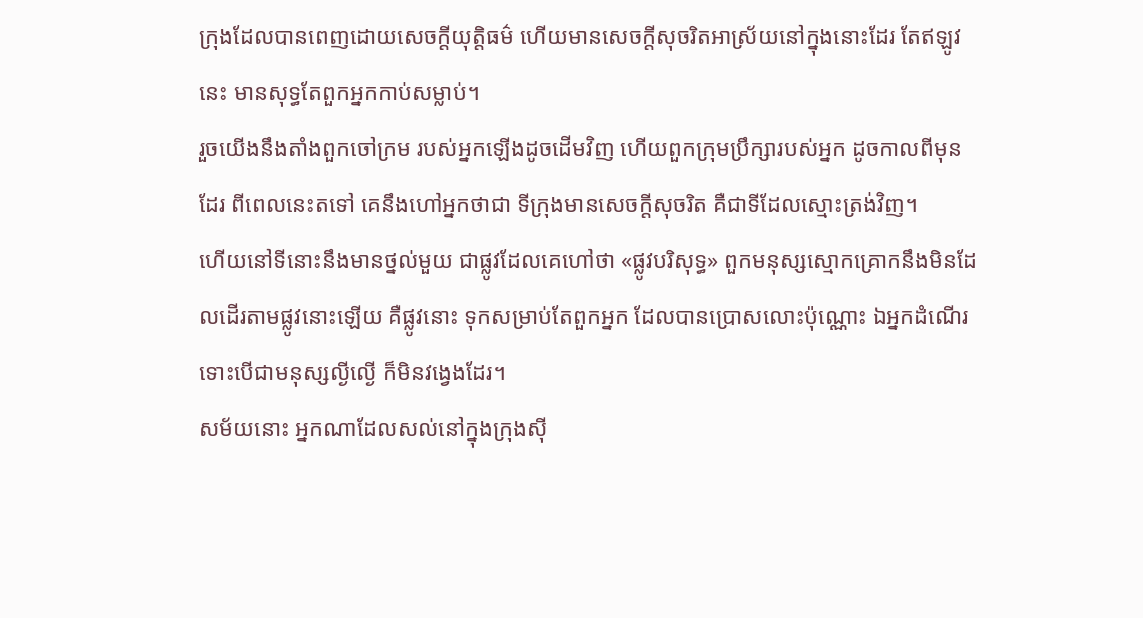ក្រុងដែលបានពេញដោយសេចក្ដីយុត្តិធម៌ ហើយមានសេចក្ដីសុចរិតអាស្រ័យនៅក្នុងនោះដែរ តែឥឡូវនេះ មានសុទ្ធតែពួកអ្នកកាប់សម្លាប់។
រួចយើងនឹងតាំងពួកចៅក្រម របស់អ្នកឡើងដូចដើមវិញ ហើយពួកក្រុមប្រឹក្សារបស់អ្នក ដូចកាលពីមុនដែរ ពីពេលនេះតទៅ គេនឹងហៅអ្នកថាជា ទីក្រុងមានសេចក្ដីសុចរិត គឺជាទីដែលស្មោះត្រង់វិញ។
ហើយនៅទីនោះនឹងមានថ្នល់មួយ ជាផ្លូវដែលគេហៅថា «ផ្លូវបរិសុទ្ធ» ពួកមនុស្សស្មោកគ្រោកនឹងមិនដែលដើរតាមផ្លូវនោះឡើយ គឺផ្លូវនោះ ទុកសម្រាប់តែពួកអ្នក ដែលបានប្រោសលោះប៉ុណ្ណោះ ឯអ្នកដំណើរ ទោះបើជាមនុស្សល្ងីល្ងើ ក៏មិនវង្វេងដែរ។
សម័យនោះ អ្នកណាដែលសល់នៅក្នុងក្រុងស៊ី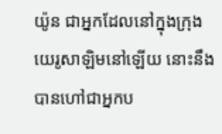យ៉ូន ជាអ្នកដែលនៅក្នុងក្រុងយេរូសាឡិមនៅឡើយ នោះនឹងបានហៅជាអ្នកប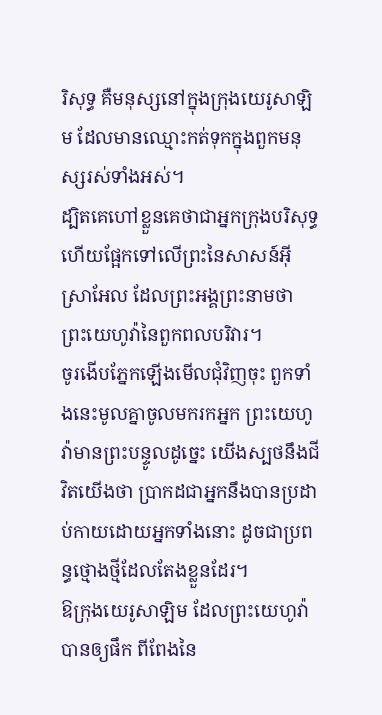រិសុទ្ធ គឺមនុស្សនៅក្នុងក្រុងយេរូសាឡិម ដែលមានឈ្មោះកត់ទុកក្នុងពួកមនុស្សរស់ទាំងអស់។
ដ្បិតគេហៅខ្លួនគេថាជាអ្នកក្រុងបរិសុទ្ធ ហើយផ្អែកទៅលើព្រះនៃសាសន៍អ៊ីស្រាអែល ដែលព្រះអង្គព្រះនាមថា ព្រះយេហូវ៉ានៃពួកពលបរិវារ។
ចូរងើបភ្នែកឡើងមើលជុំវិញចុះ ពួកទាំងនេះមូលគ្នាចូលមករកអ្នក ព្រះយេហូវ៉ាមានព្រះបន្ទូលដូច្នេះ យើងស្បថនឹងជីវិតយើងថា ប្រាកដជាអ្នកនឹងបានប្រដាប់កាយដោយអ្នកទាំងនោះ ដូចជាប្រពន្ធថ្មោងថ្មីដែលតែងខ្លួនដែរ។
ឱក្រុងយេរូសាឡិម ដែលព្រះយេហូវ៉ាបានឲ្យផឹក ពីពែងនៃ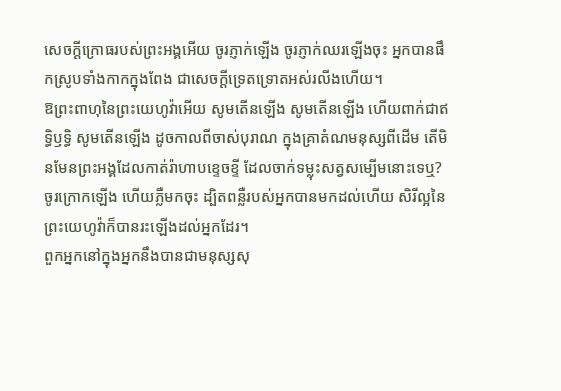សេចក្ដីក្រោធរបស់ព្រះអង្គអើយ ចូរភ្ញាក់ឡើង ចូរភ្ញាក់ឈរឡើងចុះ អ្នកបានផឹកស្រូបទាំងកាកក្នុងពែង ជាសេចក្ដីទ្រេតទ្រោតអស់រលីងហើយ។
ឱព្រះពាហុនៃព្រះយេហូវ៉ាអើយ សូមតើនឡើង សូមតើនឡើង ហើយពាក់ជាឥទ្ធិឫទ្ធិ សូមតើនឡើង ដូចកាលពីចាស់បុរាណ ក្នុងគ្រាតំណមនុស្សពីដើម តើមិនមែនព្រះអង្គដែលកាត់រ៉ាហាបខ្ទេចខ្ទី ដែលចាក់ទម្លុះសត្វសម្បើមនោះទេឬ?
ចូរក្រោកឡើង ហើយភ្លឺមកចុះ ដ្បិតពន្លឺរបស់អ្នកបានមកដល់ហើយ សិរីល្អនៃព្រះយេហូវ៉ាក៏បានរះឡើងដល់អ្នកដែរ។
ពួកអ្នកនៅក្នុងអ្នកនឹងបានជាមនុស្សសុ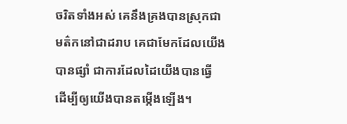ចរិតទាំងអស់ គេនឹងគ្រងបានស្រុកជាមត៌កនៅជាដរាប គេជាមែកដែលយើងបានផ្សាំ ជាការដែលដៃយើងបានធ្វើ ដើម្បីឲ្យយើងបានតម្កើងឡើង។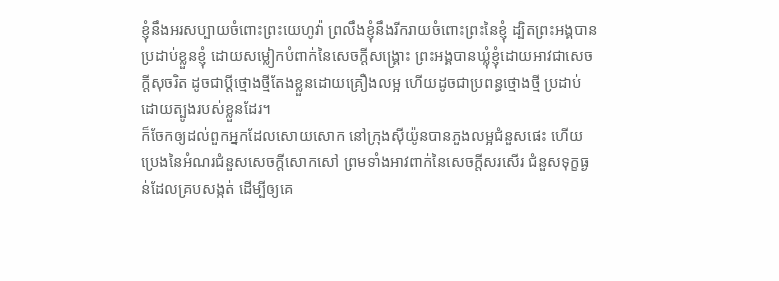ខ្ញុំនឹងអរសប្បាយចំពោះព្រះយេហូវ៉ា ព្រលឹងខ្ញុំនឹងរីករាយចំពោះព្រះនៃខ្ញុំ ដ្បិតព្រះអង្គបានប្រដាប់ខ្លួនខ្ញុំ ដោយសម្លៀកបំពាក់នៃសេចក្ដីសង្គ្រោះ ព្រះអង្គបានឃ្លុំខ្ញុំដោយអាវជាសេចក្ដីសុចរិត ដូចជាប្តីថ្មោងថ្មីតែងខ្លួនដោយគ្រឿងលម្អ ហើយដូចជាប្រពន្ធថ្មោងថ្មី ប្រដាប់ដោយត្បូងរបស់ខ្លួនដែរ។
ក៏ចែកឲ្យដល់ពួកអ្នកដែលសោយសោក នៅក្រុងស៊ីយ៉ូនបានភួងលម្អជំនួសផេះ ហើយប្រេងនៃអំណរជំនួសសេចក្ដីសោកសៅ ព្រមទាំងអាវពាក់នៃសេចក្ដីសរសើរ ជំនួសទុក្ខធ្ងន់ដែលគ្របសង្កត់ ដើម្បីឲ្យគេ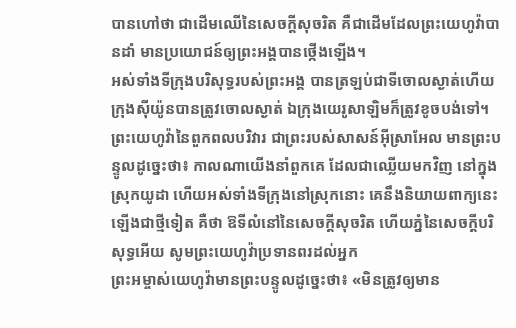បានហៅថា ជាដើមឈើនៃសេចក្ដីសុចរិត គឺជាដើមដែលព្រះយេហូវ៉ាបានដាំ មានប្រយោជន៍ឲ្យព្រះអង្គបានថ្កើងឡើង។
អស់ទាំងទីក្រុងបរិសុទ្ធរបស់ព្រះអង្គ បានត្រឡប់ជាទីចោលស្ងាត់ហើយ ក្រុងស៊ីយ៉ូនបានត្រូវចោលស្ងាត់ ឯក្រុងយេរូសាឡិមក៏ត្រូវខូចបង់ទៅ។
ព្រះយេហូវ៉ានៃពួកពលបរិវារ ជាព្រះរបស់សាសន៍អ៊ីស្រាអែល មានព្រះបន្ទូលដូច្នេះថា៖ កាលណាយើងនាំពួកគេ ដែលជាឈ្លើយមកវិញ នៅក្នុងស្រុកយូដា ហើយអស់ទាំងទីក្រុងនៅស្រុកនោះ គេនឹងនិយាយពាក្យនេះឡើងជាថ្មីទៀត គឺថា ឱទីលំនៅនៃសេចក្ដីសុចរិត ហើយភ្នំនៃសេចក្ដីបរិសុទ្ធអើយ សូមព្រះយេហូវ៉ាប្រទានពរដល់អ្នក
ព្រះអម្ចាស់យេហូវ៉ាមានព្រះបន្ទូលដូច្នេះថា៖ «មិនត្រូវឲ្យមាន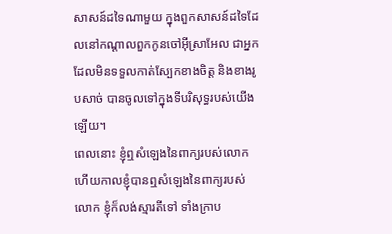សាសន៍ដទៃណាមួយ ក្នុងពួកសាសន៍ដទៃដែលនៅកណ្ដាលពួកកូនចៅអ៊ីស្រាអែល ជាអ្នកដែលមិនទទួលកាត់ស្បែកខាងចិត្ត និងខាងរូបសាច់ បានចូលទៅក្នុងទីបរិសុទ្ធរបស់យើងឡើយ។
ពេលនោះ ខ្ញុំឮសំឡេងនៃពាក្យរបស់លោក ហើយកាលខ្ញុំបានឮសំឡេងនៃពាក្យរបស់លោក ខ្ញុំក៏លង់ស្មារតីទៅ ទាំងក្រាប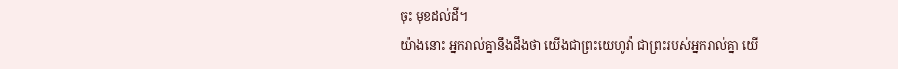ចុះ មុខដល់ដី។
យ៉ាងនោះ អ្នករាល់គ្នានឹងដឹងថា យើងជាព្រះយេហូវ៉ា ជាព្រះរបស់អ្នករាល់គ្នា យើ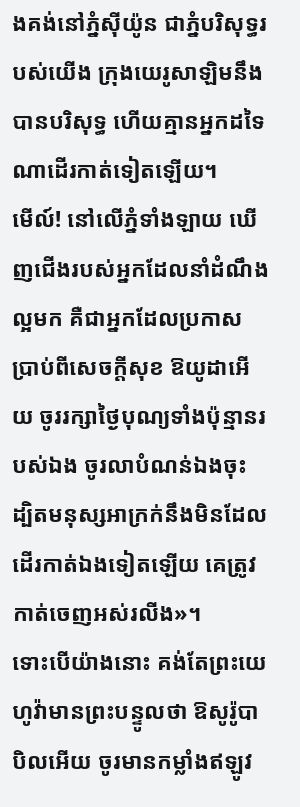ងគង់នៅភ្នំស៊ីយ៉ូន ជាភ្នំបរិសុទ្ធរបស់យើង ក្រុងយេរូសាឡិមនឹងបានបរិសុទ្ធ ហើយគ្មានអ្នកដទៃណាដើរកាត់ទៀតឡើយ។
មើល៍! នៅលើភ្នំទាំងឡាយ ឃើញជើងរបស់អ្នកដែលនាំដំណឹងល្អមក គឺជាអ្នកដែលប្រកាសប្រាប់ពីសេចក្ដីសុខ ឱយូដាអើយ ចូររក្សាថ្ងៃបុណ្យទាំងប៉ុន្មានរបស់ឯង ចូរលាបំណន់ឯងចុះ ដ្បិតមនុស្សអាក្រក់នឹងមិនដែល ដើរកាត់ឯងទៀតឡើយ គេត្រូវកាត់ចេញអស់រលីង»។
ទោះបើយ៉ាងនោះ គង់តែព្រះយេហូវ៉ាមានព្រះបន្ទូលថា ឱសូរ៉ូបាបិលអើយ ចូរមានកម្លាំងឥឡូវ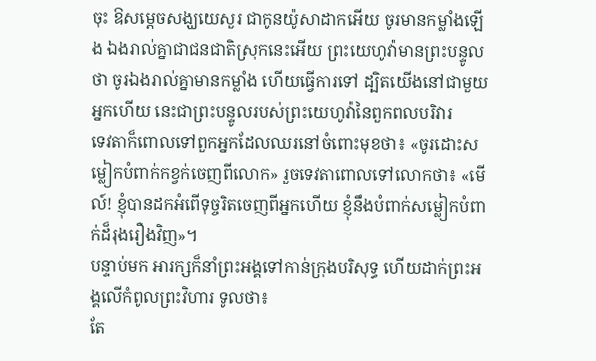ចុះ ឱសម្ដេចសង្ឃយេសួរ ជាកូនយ៉ូសាដាកអើយ ចូរមានកម្លាំងឡើង ឯងរាល់គ្នាជាជនជាតិស្រុកនេះអើយ ព្រះយេហូវ៉ាមានព្រះបន្ទូលថា ចូរឯងរាល់គ្នាមានកម្លាំង ហើយធ្វើការទៅ ដ្បិតយើងនៅជាមួយអ្នកហើយ នេះជាព្រះបន្ទូលរបស់ព្រះយេហូវ៉ានៃពួកពលបរិវារ
ទេវតាក៏ពោលទៅពួកអ្នកដែលឈរនៅចំពោះមុខថា៖ «ចូរដោះសម្លៀកបំពាក់កខ្វក់ចេញពីលោក» រួចទេវតាពោលទៅលោកថា៖ «មើល៍! ខ្ញុំបានដកអំពើទុច្ចរិតចេញពីអ្នកហើយ ខ្ញុំនឹងបំពាក់សម្លៀកបំពាក់ដ៏រុងរឿងវិញ»។
បន្ទាប់មក អារក្សក៏នាំព្រះអង្គទៅកាន់ក្រុងបរិសុទ្ធ ហើយដាក់ព្រះអង្គលើកំពូលព្រះវិហារ ទូលថា៖
តែ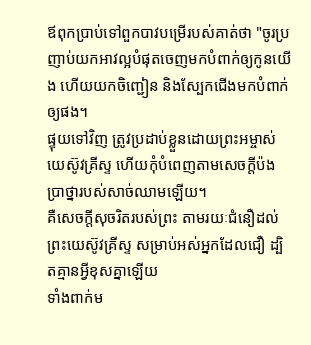ឪពុកប្រាប់ទៅពួកបាវបម្រើរបស់គាត់ថា "ចូរប្រញាប់យកអាវល្អបំផុតចេញមកបំពាក់ឲ្យកូនយើង ហើយយកចិញ្ជៀន និងស្បែកជើងមកបំពាក់ឲ្យផង។
ផ្ទុយទៅវិញ ត្រូវប្រដាប់ខ្លួនដោយព្រះអម្ចាស់យេស៊ូវគ្រីស្ទ ហើយកុំបំពេញតាមសេចក្ដីប៉ងប្រាថ្នារបស់សាច់ឈាមឡើយ។
គឺសេចក្តីសុចរិតរបស់ព្រះ តាមរយៈជំនឿដល់ព្រះយេស៊ូវគ្រីស្ទ សម្រាប់អស់អ្នកដែលជឿ ដ្បិតគ្មានអ្វីខុសគ្នាឡើយ
ទាំងពាក់ម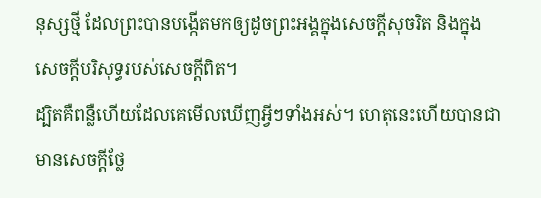នុស្សថ្មី ដែលព្រះបានបង្កើតមកឲ្យដូចព្រះអង្គក្នុងសេចក្តីសុចរិត និងក្នុងសេចក្តីបរិសុទ្ធរបស់សេចក្តីពិត។
ដ្បិតគឺពន្លឺហើយដែលគេមើលឃើញអ្វីៗទាំងអស់។ ហេតុនេះហើយបានជាមានសេចក្ដីថ្លែ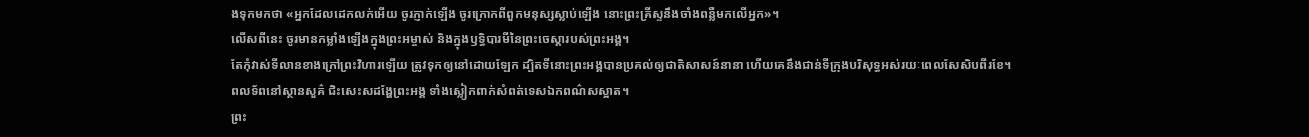ងទុកមកថា «អ្នកដែលដេកលក់អើយ ចូរភ្ញាក់ឡើង ចូរក្រោកពីពួកមនុស្សស្លាប់ឡើង នោះព្រះគ្រីស្ទនឹងចាំងពន្លឺមកលើអ្នក»។
លើសពីនេះ ចូរមានកម្លាំងឡើងក្នុងព្រះអម្ចាស់ និងក្នុងឫទ្ធិបារមីនៃព្រះចេស្តារបស់ព្រះអង្គ។
តែកុំវាស់ទីលានខាងក្រៅព្រះវិហារឡើយ ត្រូវទុកឲ្យនៅដោយឡែក ដ្បិតទីនោះព្រះអង្គបានប្រគល់ឲ្យជាតិសាសន៍នានា ហើយគេនឹងជាន់ទីក្រុងបរិសុទ្ធអស់រយៈពេលសែសិបពីរខែ។
ពលទ័ពនៅស្ថានសួគ៌ ជិះសេះសដង្ហែព្រះអង្គ ទាំងស្លៀកពាក់សំពត់ទេសឯកពណ៌សស្អាត។
ព្រះ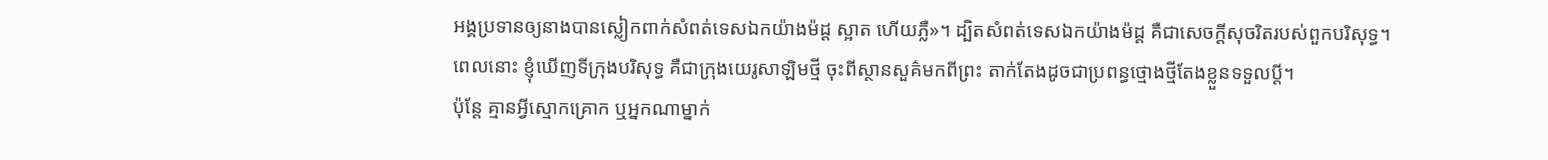អង្គប្រទានឲ្យនាងបានស្លៀកពាក់សំពត់ទេសឯកយ៉ាងម៉ដ្ដ ស្អាត ហើយភ្លឺ»។ ដ្បិតសំពត់ទេសឯកយ៉ាងម៉ដ្ដ គឺជាសេចក្ដីសុចរិតរបស់ពួកបរិសុទ្ធ។
ពេលនោះ ខ្ញុំឃើញទីក្រុងបរិសុទ្ធ គឺជាក្រុងយេរូសាឡិមថ្មី ចុះពីស្ថានសួគ៌មកពីព្រះ តាក់តែងដូចជាប្រពន្ធថ្មោងថ្មីតែងខ្លួនទទួលប្តី។
ប៉ុន្តែ គ្មានអ្វីស្មោកគ្រោក ឬអ្នកណាម្នាក់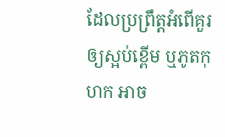ដែលប្រព្រឹត្តអំពើគួរឲ្យស្អប់ខ្ពើម ឬភូតកុហក អាច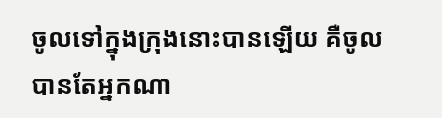ចូលទៅក្នុងក្រុងនោះបានឡើយ គឺចូលបានតែអ្នកណា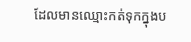ដែលមានឈ្មោះកត់ទុកក្នុងប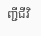ញ្ជីជីវិ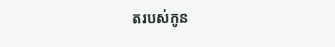តរបស់កូន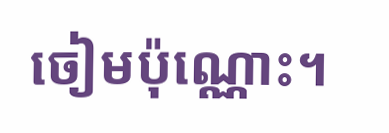ចៀមប៉ុណ្ណោះ។